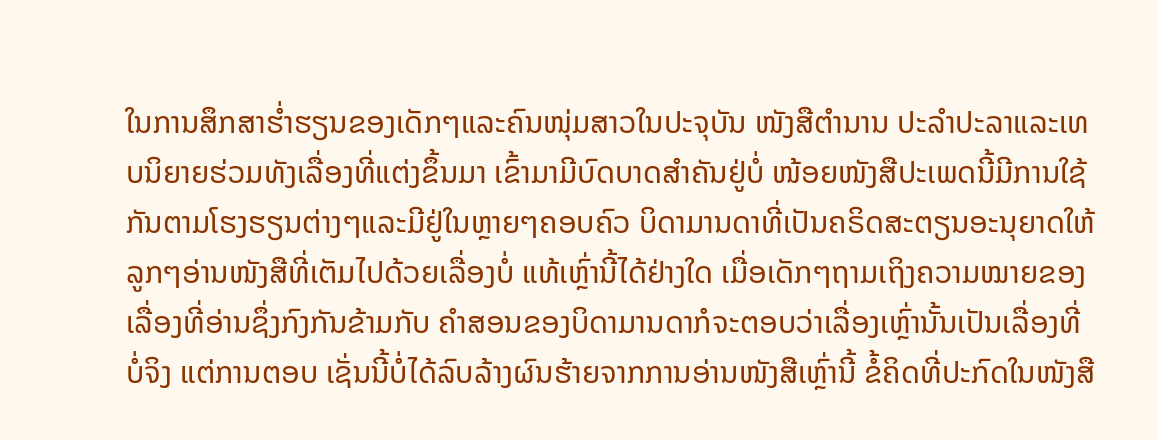ໃນການສຶກສາຮ່ຳຮຽນຂອງເດັກໆແລະຄົນໜຸ່ມສາວໃນປະຈຸບັນ ໜັງສືຕຳນານ ປະລຳປະລາແລະເທບນິຍາຍຮ່ວມທັງເລື່ອງທີ່ແຕ່ງຂຶ້ນມາ ເຂົ້າມາມີບົດບາດສຳຄັນຢູ່ບໍ່ ໜ້ອຍໜັງສືປະເພດນີ້ມີການໃຊ້ກັນຕາມໂຮງຮຽນຕ່າງໆແລະມີຢູ່ໃນຫຼາຍໆຄອບຄົວ ບິດາມານດາທີ່ເປັນຄຣິດສະຕຽນອະນຸຍາດໃຫ້ລູກໆອ່ານໜັງສືທີ່ເຕັມໄປດ້ວຍເລື່ອງບໍ່ ແທ້ເຫຼົ່ານີ້ໄດ້ຢ່າງໃດ ເມື່ອເດັກໆຖາມເຖິງຄວາມໝາຍຂອງເລື່ອງທີ່ອ່ານຊຶ່ງກົງກັນຂ້າມກັບ ຄຳສອນຂອງບິດາມານດາກໍຈະຕອບວ່າເລື່ອງເຫຼົ່ານັ້ນເປັນເລື່ອງທີ່ບໍ່ຈິງ ແຕ່ການຕອບ ເຊັ່ນນີ້ບໍ່ໄດ້ລົບລ້າງຜົນຮ້າຍຈາກການອ່ານໜັງສືເຫຼົ່ານີ້ ຂໍ້ຄິດທີ່ປະກົດໃນໜັງສື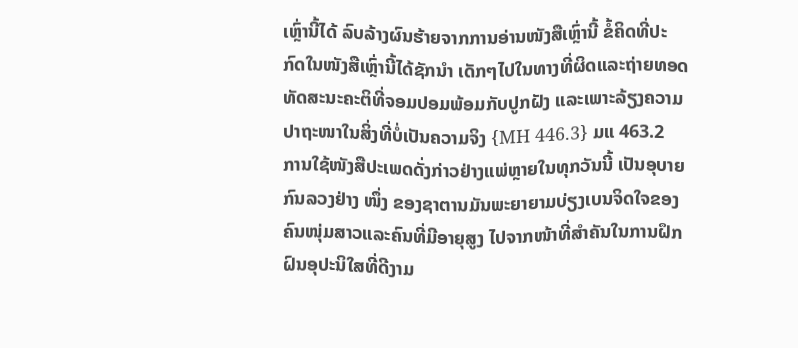ເຫຼົ່ານີ້ໄດ້ ລົບລ້າງຜົນຮ້າຍຈາກການອ່ານໜັງສືເຫຼົ່ານີ້ ຂໍ້ຄິດທີ່ປະກົດໃນໜັງສືເຫຼົ່ານີ້ໄດ້ຊັກນຳ ເດັກໆໄປໃນທາງທີ່ຜິດແລະຖ່າຍທອດທັດສະນະຄະຕິທີ່ຈອມປອມພ້ອມກັບປູກຝັງ ແລະເພາະລ້ຽງຄວາມປາຖະໜາໃນສິ່ງທີ່ບໍ່ເປັນຄວາມຈິງ {MH 446.3} ມແ 463.2
ການໃຊ້ໜັງສືປະເພດດັ່ງກ່າວຢ່າງແພ່ຫຼາຍໃນທຸກວັນນີ້ ເປັນອຸບາຍກົນລວງຢ່າງ ໜຶ່ງ ຂອງຊາຕານມັນພະຍາຍາມບ່ຽງເບນຈິດໃຈຂອງຄົນໜຸ່ມສາວແລະຄົນທີ່ມີອາຍຸສູງ ໄປຈາກໜ້າທີ່ສຳຄັນໃນການຝຶກຝົນອຸປະນິໃສທີ່ດີງາມ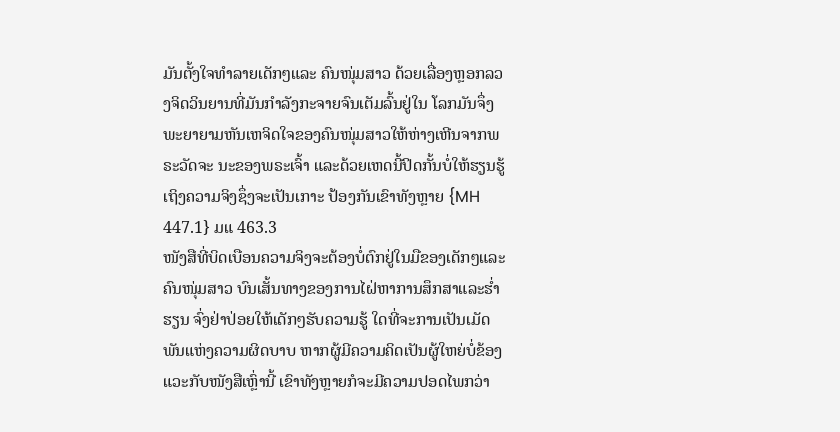ມັນຕັ້ງໃຈທຳລາຍເດັກໆແລະ ຄົນໜຸ່ມສາວ ດ້ວຍເລື່ອງຫຼອກລວງຈິດວິນຍານທີ່ມັນກຳລັງກະຈາຍຈົນເຕັມລົ້ນຢູ່ໃນ ໂລກມັນຈຶ່ງພະຍາຍາມຫັນເຫຈິດໃຈຂອງຄົນໜຸ່ມສາວໃຫ້ຫ່າງເຫີນຈາກພຣະວັດຈະ ນະຂອງພຣະເຈົ້າ ແລະດ້ວຍເຫດນີ້ປິດກັ້ນບໍ່ໃຫ້ຮຽນຮູ້ເຖິງຄວາມຈິງຊຶ່ງຈະເປັນເກາະ ປ້ອງກັນເຂົາທັງຫຼາຍ {MH 447.1} ມແ 463.3
ໜັງສືທີ່ບິດເບືອນຄວາມຈິງຈະຕ້ອງບໍ່ຕົກຢູ່ໃນມືຂອງເດັກໆແລະຄົນໜຸ່ມສາວ ບົນເສັ້ນທາງຂອງການໄຝ່ຫາການສຶກສາແລະຮ່ຳຮຽນ ຈົ່ງຢ່າປ່ອຍໃຫ້ເດັກໆຮັບຄວາມຮູ້ ໃດທີ່ຈະການເປັນເມັດພັນແຫ່ງຄວາມຜິດບາບ ຫາກຜູ້ມີຄວາມຄິດເປັນຜູ້ໃຫຍ່ບໍ່ຂ້ອງ ແວະກັບໜັງສືເຫຼົ່ານີ້ ເຂົາທັງຫຼາຍກໍຈະມີຄວາມປອດໄພກວ່າ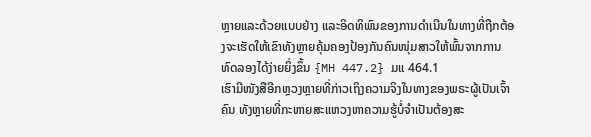ຫຼາຍແລະດ້ວຍແບບຢ່າງ ແລະອິດທິພົນຂອງການດຳເນີນໃນທາງທີ່ຖືກຕ້ອງຈະເຮັດໃຫ້ເຂົາທັງຫຼາຍຄຸ້ມຄອງປ້ອງກັນຄົນໜຸ່ມສາວໃຫ້ພົ້ນຈາກການທົດລອງໄດ້ງ່າຍຍິ່ງຂຶ້ນ {MH 447.2} ມແ 464.1
ເຮົາມີໜັງສືອີກຫຼວງຫຼາຍທີ່ກ່າວເຖິງຄວາມຈິງໃນທາງຂອງພຣະຜູ້ເປັນເຈົ້າ ຄົນ ທັງຫຼາຍທີ່ກະຫາຍສະແຫວງຫາຄວາມຮູ້ບໍ່ຈຳເປັນຕ້ອງສະ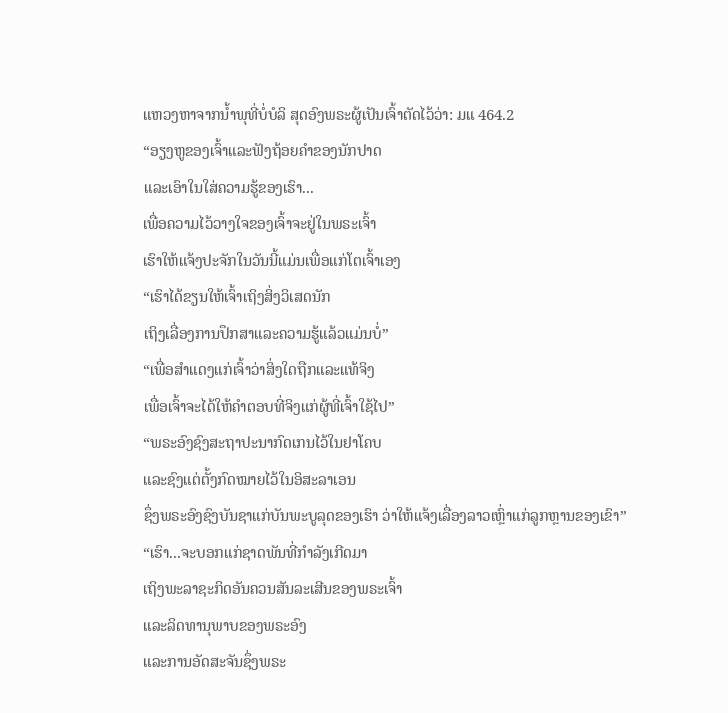ແຫວງຫາຈາກນໍ້າພຸທີ່ບໍ່ບໍລິ ສຸດອົງພຣະຜູ້ເປັນເຈົ້າຕັດໄວ້ວ່າ: ມແ 464.2
“ອຽງຫູຂອງເຈົ້າແລະຟັງຖ້ອຍຄຳຂອງນັກປາດ
ແລະເອົາໃນໃສ່ຄວາມຮູ້ຂອງເຮົາ...
ເພື່ອຄວາມໄວ້ວາງໃຈຂອງເຈົ້າຈະຢູ່ໃນພຣະເຈົ້າ
ເຮົາໃຫ້ແຈ້ງປະຈັກໃນວັນນີ້ແມ່ນເພື່ອແກ່ໂຕເຈົ້າເອງ
“ເຮົາໄດ້ຂຽນໃຫ້ເຈົ້າເຖິງສິ່ງວິເສດນັກ
ເຖິງເລື່ອງການປຶກສາແລະຄວາມຮູ້ແລ້ວແມ່ນບໍ່”
“ເພື່ອສຳແດງແກ່ເຈົ້າວ່າສິ່ງໃດຖືກແລະແທ້ຈິງ
ເພື່ອເຈົ້າຈະໄດ້ໃຫ້ຄຳຕອບທີ່ຈິງແກ່ຜູ້ທີ່ເຈົ້າໃຊ້ໄປ”
“ພຣະອົງຊົງສະຖາປະນາກົດເກນໄວ້ໃນຢາໂຄບ
ແລະຊົງແຕ່ຕັ້ງກົດໝາຍໄວ້ໃນອິສະລາເອນ
ຊຶ່ງພຣະອົງຊົງບັນຊາແກ່ບັນພະບູລຸດຂອງເຮົາ ວ່າໃຫ້ແຈ້ງເລື່ອງລາວເຫຼົ່າແກ່ລູກຫຼານຂອງເຂົາ”
“ເຮົາ...ຈະບອກແກ່ຊາດພັນທີ່ກຳລັງເກີດມາ
ເຖິງພະລາຊະກິດອັນຄວນສັນລະເສີນຂອງພຣະເຈົ້າ
ແລະລິດທານຸພາບຂອງພຣະອົງ
ແລະການອັດສະຈັນຊຶ່ງພຣະ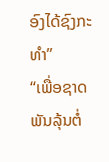ອົງໄດ້ຊົງກະທຳ”
“ເພື່ອຊາດພັນລຸ້ນຕໍ່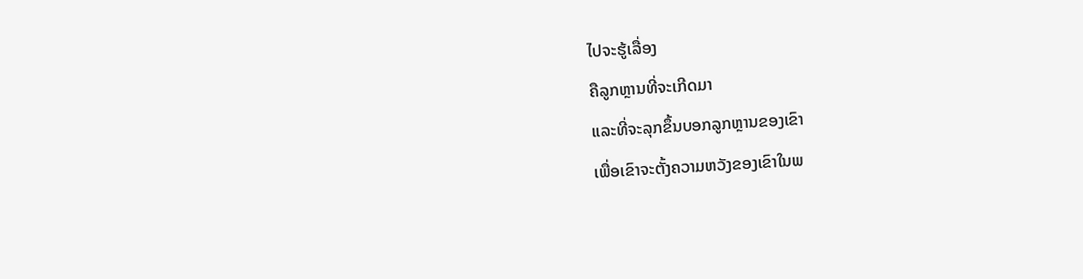ໄປຈະຮູ້ເລື່ອງ
ຄືລູກຫຼານທີ່ຈະເກີດມາ
ແລະທີ່ຈະລຸກຂຶ້ນບອກລູກຫຼານຂອງເຂົາ
ເພື່ອເຂົາຈະຕັ້ງຄວາມຫວັງຂອງເຂົາໃນພ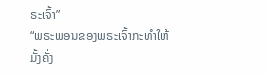ຣະເຈົ້າ”
“ພຣະພອນຂອງພຣະເຈົ້າກະທຳໃຫ້ມັ້ງຄັ່ງ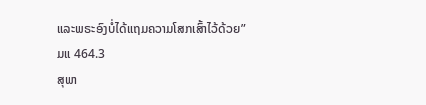ແລະພຣະອົງບໍ່ໄດ້ແຖມຄວາມໂສກເສົ້າໄວ້ດ້ວຍ” ມແ 464.3
ສຸພາ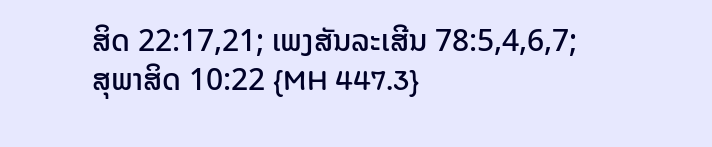ສິດ 22:17,21; ເພງສັນລະເສີນ 78:5,4,6,7;
ສຸພາສິດ 10:22 {MH 447.3}